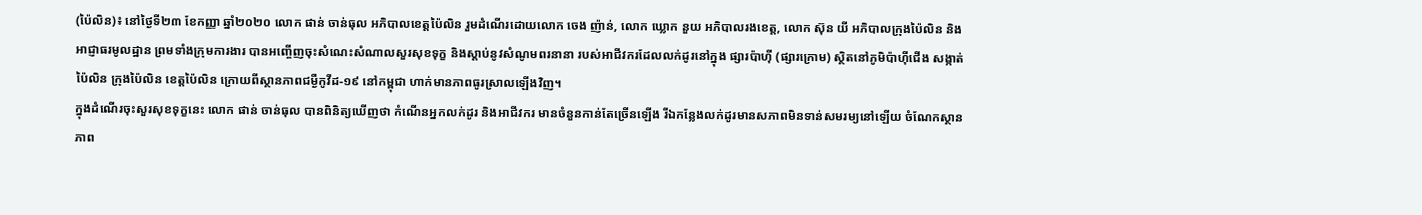(ប៉ៃលិន)៖ នៅថ្ងៃទី២៣ ខែកញ្ញា ឆ្នាំ២០២០ លោក ផាន់ ចាន់ធុល អភិបាលខេត្តប៉ៃលិន រួមដំណើរដោយលោក ចេង ញ៉ាន់, លោក ឃ្លោក នួយ អភិបាលរងខេត្ត, លោក ស៊ុន យី អភិបាលក្រុងប៉ៃលិន និងអាជ្ញាធរមូលដ្ឋាន ព្រមទាំងក្រុមការងារ បានអញ្ចើញចុះសំណេះសំណាលសួរសុខទុក្ខ និងស្តាប់នូវសំណូមពរនានា របស់អាជីវករដែលលក់ដូរនៅក្នុង ផ្សារប៉ាហ៊ី (ផ្សារក្រោម) ស្ថិតនៅភូមិប៉ាហ៊ីជើង សង្កាត់ប៉ៃលិន ក្រុងប៉ៃលិន ខេត្តប៉ៃលិន ក្រោយពីស្ថានភាពជម្ងឺកូវីដ-១៩ នៅកម្ពុជា ហាក់មានភាពធូរស្រាលឡើងវិញ។
ក្នុងដំណើរចុះសួរសុខទុក្ខនេះ លោក ផាន់ ចាន់ធុល បានពិនិត្យឃើញថា កំណើនអ្នកលក់ដូរ និងអាជីវករ មានចំនួនកាន់តែច្រើនឡើង រីឯកន្លែងលក់ដូរមានសភាពមិនទាន់សមរម្យនៅឡើយ ចំណែកស្ថានភាព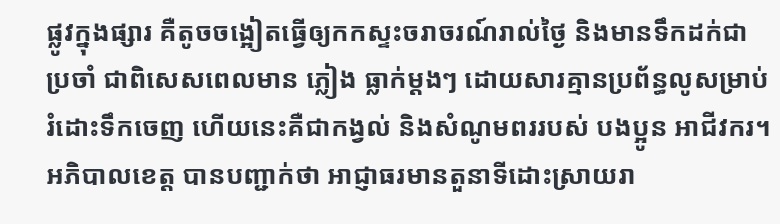ផ្លូវក្នុងផ្សារ គឺតូចចង្អៀតធ្វើឲ្យកកស្ទះចរាចរណ៍រាល់ថ្ងៃ និងមានទឹកដក់ជាប្រចាំ ជាពិសេសពេលមាន ភ្លៀង ធ្លាក់ម្តងៗ ដោយសារគ្មានប្រព័ន្ធលូសម្រាប់រំដោះទឹកចេញ ហើយនេះគឺជាកង្វល់ និងសំណូមពររបស់ បងប្អូន អាជីវករ។
អភិបាលខេត្ត បានបញ្ជាក់ថា អាជ្ញាធរមានតួនាទីដោះស្រាយរា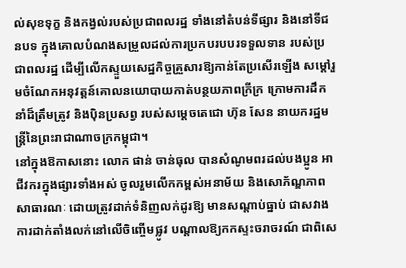ល់សុខទុក្ខ និងកង្វល់របស់ប្រជាពលរដ្ឋ ទាំងនៅតំបន់ទីផ្សារ និងនៅទីជនបទ ក្នុងគោលបំណងសម្រួលដល់ការប្រកបរបបរទទួលទាន របស់ប្រជាពលរដ្ឋ ដើម្បីលើកស្ទួយសេដ្ឋកិច្ចគ្រួសារឱ្យកាន់តែប្រសើរឡើង សម្តៅរួមចំណែកអនុវត្តន៍គោលនយោបាយកាត់បន្ថយភាពក្រីក្រ ក្រោមការដឹកនាំដ៏ត្រឹមត្រូវ និងប៉ិនប្រសព្វ របស់សម្តេចតេជោ ហ៊ុន សែន នាយករដ្ឋមន្រ្តីនៃព្រះរាជាណាចក្រកម្ពុជា។
នៅក្នុងឱកាសនោះ លោក ផាន់ ចាន់ធុល បានសំណូមពរដល់បងប្អូន អាជីវករក្នុងផ្សារទាំងអស់ ចូលរួមលើកកម្ពស់អនាម័យ និងសោភ័ណ្ឌភាពសាធារណៈ ដោយត្រូវដាក់ទំនិញលក់ដូរឱ្យ មានសណ្តាប់ធ្នាប់ ជាសវាងការដាក់តាំងលក់នៅលើចិញ្ចើមផ្លូវ បណ្តាលឱ្យកកស្ទះចរាចរណ៍ ជាពិសេ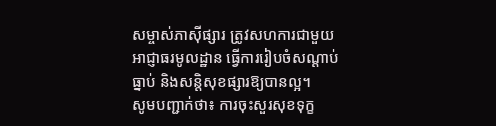សម្ចាស់ភាស៊ីផ្សារ ត្រូវសហការជាមួយអាជ្ញាធរមូលដ្ឋាន ធ្វើការរៀបចំសណ្តាប់ធ្នាប់ និងសន្តិសុខផ្សារឱ្យបានល្អ។
សូមបញ្ជាក់ថា៖ ការចុះសួរសុខទុក្ខ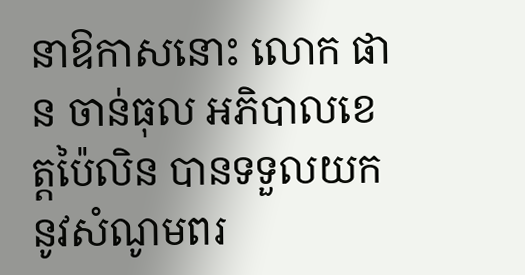នាឱកាសនោះ លោក ផាន ចាន់ធុល អភិបាលខេត្តប៉ៃលិន បានទទួលយកនូវសំណូមពរ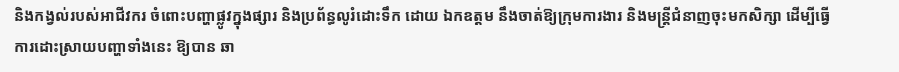និងកង្វល់របស់អាជីវករ ចំពោះបញ្ហាផ្លូវក្នុងផ្សារ និងប្រព័ន្ធលូរំដោះទឹក ដោយ ឯកឧត្តម នឹងចាត់ឱ្យក្រុមការងារ និងមន្ត្រីជំនាញចុះមកសិក្សា ដើម្បីធ្វើការដោះស្រាយបញ្ហាទាំងនេះ ឱ្យបាន ឆា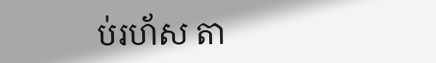ប់រហ័ស តា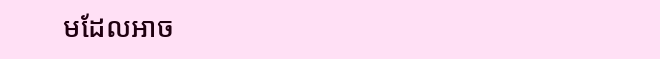មដែលអាច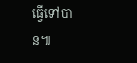ធ្វើទៅបាន៕